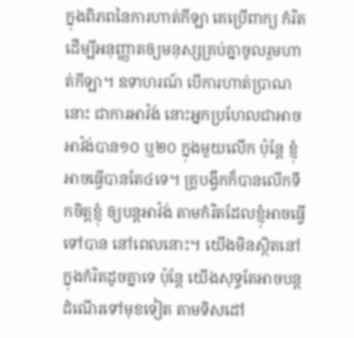ក្នុងពិភពនៃការហាត់កីឡា គេប្រើពាក្យ កំរិត ដើម្បីអនុញ្ញាតឲ្យមនុស្សគ្រប់គ្នាចូលរួមហាត់កីឡា។ ឧទាហរណ៍ បើការហាត់ប្រាណនោះ ជាការអាវ៉ង់ នោះអ្នកប្រហែលជាអាចអាវ៉ង់បាន១០ ឬ២០ ក្នុងមួយលើក ប៉ុន្តែ ខ្ញុំអាចធ្វើបានតែ៤ទេ។ គ្រូបង្វឹកក៏បានលើកទឹកចិត្តខ្ញុំ ឲ្យបន្តអាវ៉ង់ តាមកំរិតដែលខ្ញុំអាចធ្វើទៅបាន នៅពេលនោះ។ យើងមិនស្ថិតនៅក្នុងកំរិតដូចគ្នាទេ ប៉ុន្តែ យើងសុទ្ធតែអាចបន្តដំណើរទៅមុខទៀត តាមទិសដៅ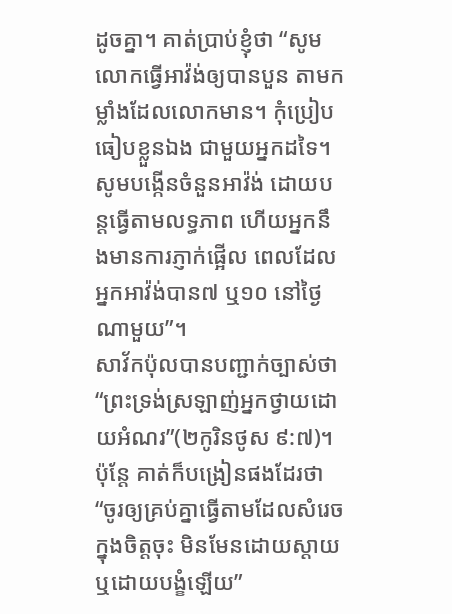ដូចគ្នា។ គាត់ប្រាប់ខ្ញុំថា “សូមលោកធ្វើអាវ៉ង់ឲ្យបានបួន តាមកម្លាំងដែលលោកមាន។ កុំប្រៀបធៀបខ្លួនឯង ជាមួយអ្នកដទៃ។ សូមបង្កើនចំនួនអាវ៉ង់ ដោយបន្តធ្វើតាមលទ្ធភាព ហើយអ្នកនឹងមានការភ្ញាក់ផ្អើល ពេលដែលអ្នកអាវ៉ង់បាន៧ ឬ១០ នៅថ្ងៃណាមួយ”។
សាវ័កប៉ុលបានបញ្ជាក់ច្បាស់ថា “ព្រះទ្រង់ស្រឡាញ់អ្នកថ្វាយដោយអំណរ”(២កូរិនថូស ៩:៧)។ ប៉ុន្តែ គាត់ក៏បង្រៀនផងដែរថា “ចូរឲ្យគ្រប់គ្នាធ្វើតាមដែលសំរេចក្នុងចិត្តចុះ មិនមែនដោយស្តាយ ឬដោយបង្ខំឡើយ”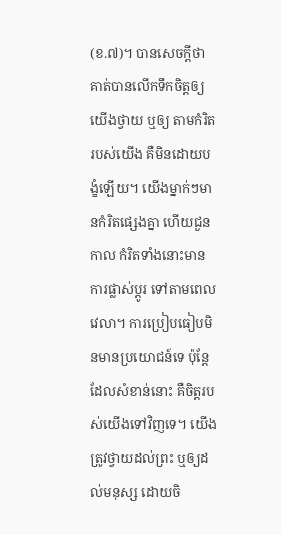(ខ.៧)។ បានសេចក្តីថា គាត់បានលើកទឹកចិត្តឲ្យយើងថ្វាយ ឬឲ្យ តាមកំរិតរបស់យើង គឺមិនដោយបង្ខំឡើយ។ យើងម្នាក់ៗមានកំរិតផ្សេងគ្នា ហើយជួនកាល កំរិតទាំងនោះមានការផ្លាស់ប្តូរ ទៅតាមពេលវេលា។ ការប្រៀបធៀបមិនមានប្រយោជន៍ទេ ប៉ុន្តែ ដែលសំខាន់នោះ គឺចិត្តរបស់យើងទៅវិញទេ។ យើងត្រូវថ្វាយដល់ព្រះ ឬឲ្យដល់មនុស្ស ដោយចិ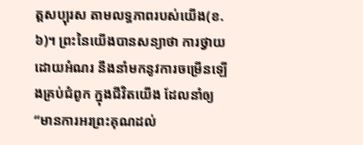ត្តសប្បុរស តាមលទ្ធភាពរបស់យើង(ខ.៦)។ ព្រះនៃយើងបានសន្យាថា ការថ្វាយ ដោយអំណរ នឹងនាំមកនូវការចម្រើនឡើងគ្រប់ជំពូក ក្នុងជីវិតយើង ដែលនាំឲ្យ “មានការអរព្រះគុណដល់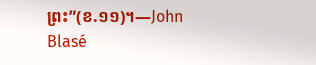ព្រះ”(ខ.១១)។—John Blasé